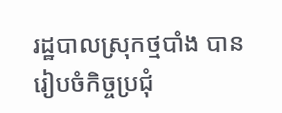រដ្ឋបាលស្រុកថ្មបាំង បានរៀបចំកិច្ចប្រជុំ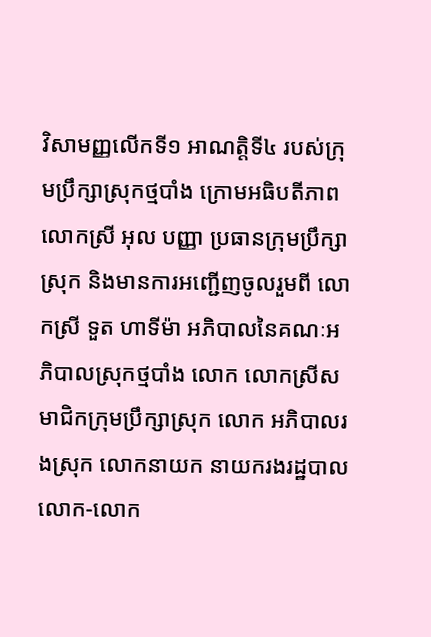វិសាមញ្ញលើកទី១ អាណត្តិទី៤ របស់ក្រុមប្រឹក្សាស្រុកថ្មបាំង ក្រោមអធិបតីភាព លោកស្រី អុល បញ្ញា ប្រធានក្រុមប្រឹក្សាស្រុក និងមានការអញ្ជើញចូលរួមពី លោកស្រី ទួត ហាទីម៉ា អភិបាលនៃគណៈអភិបាលស្រុកថ្មបាំង លោក លោកស្រីសមាជិកក្រុមប្រឹក្សាស្រុក លោក អភិបាលរងស្រុក លោកនាយក នាយករងរដ្ឋបាល លោក-លោក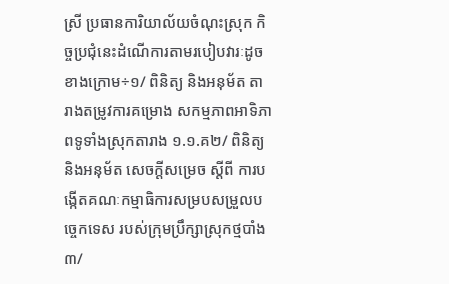ស្រី ប្រធានការិយាល័យចំណុះស្រុក កិច្ចប្រជុំនេះដំណើការតាមរបៀបវារៈដូចខាងក្រោម÷១/ ពិនិត្យ និងអនុម័ត តារាងតម្រូវការគម្រោង សកម្មភាពអាទិភាពទូទាំងស្រុកតារាង ១.១.គ២/ ពិនិត្យ និងអនុម័ត សេចក្តីសម្រេច ស្តីពី ការបង្កើតគណៈកម្មាធិការសម្របសម្រួលបច្ចេកទេស របស់ក្រុមប្រឹក្សាស្រុកថ្មបាំង៣/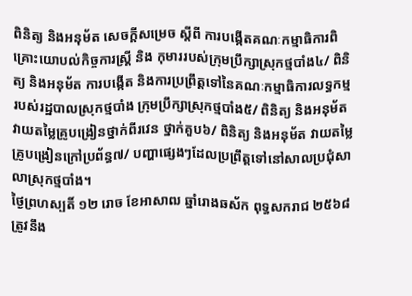ពិនិត្យ និងអនុម័ត សេចក្តីសម្រេច ស្តីពី ការបង្កើតគណៈកម្មាធិការពិគ្រោះយោបល់កិច្ចការស្ត្រី និង កុមាររបស់ក្រុមប្រឹក្សាស្រុកថ្មបាំង៤/ ពិនិត្យ និងអនុម័ត ការបង្កើត និងការប្រព្រឹត្តទៅនៃគណៈកម្មាធិការលទ្ធកម្ម របស់រដ្ឋបាលស្រុកថ្មបាំង ក្រុមប្រឹក្សាស្រុកថ្មបាំង៥/ ពិនិត្យ និងអនុម័ត វាយតម្លៃគ្រូបង្រៀនថ្នាក់ពីរវេន ថ្នាក់គួប៦/ ពិនិត្យ និងអនុម័ត វាយតម្លៃគ្រូបង្រៀនក្រៅប្រព័ន្ធ៧/ បញ្ហាផ្សេងៗដែលប្រព្រឹត្តទៅនៅសាលប្រជុំសាលាស្រុកថ្មបាំង។
ថ្ងៃព្រហស្បតិ៍ ១២ រោច ខែអាសាឍ ឆ្នាំរោងឆស័ក ពុទ្ធសករាជ ២៥៦៨ត្រូវនឹង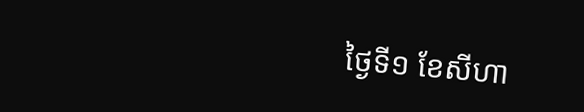ថ្ងៃទី១ ខែសីហា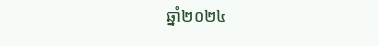ឆ្នាំ២០២៤